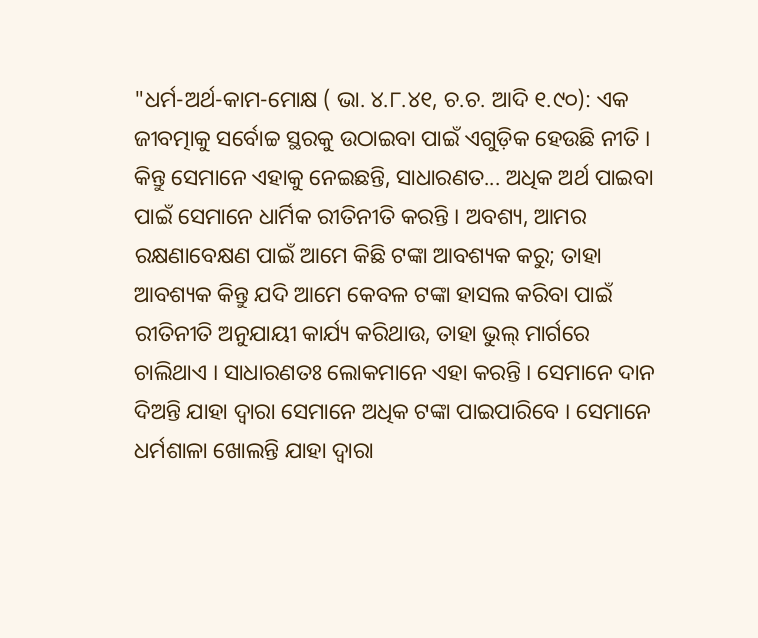"ଧର୍ମ-ଅର୍ଥ-କାମ-ମୋକ୍ଷ ( ଭା. ୪.୮.୪୧, ଚ.ଚ. ଆଦି ୧.୯୦): ଏକ ଜୀବତ୍ମାକୁ ସର୍ବୋଚ୍ଚ ସ୍ଥରକୁ ଉଠାଇବା ପାଇଁ ଏଗୁଡ଼ିକ ହେଉଛି ନୀତି । କିନ୍ତୁ ସେମାନେ ଏହାକୁ ନେଇଛନ୍ତି, ସାଧାରଣତ... ଅଧିକ ଅର୍ଥ ପାଇବା ପାଇଁ ସେମାନେ ଧାର୍ମିକ ରୀତିନୀତି କରନ୍ତି । ଅବଶ୍ୟ, ଆମର ରକ୍ଷଣାବେକ୍ଷଣ ପାଇଁ ଆମେ କିଛି ଟଙ୍କା ଆବଶ୍ୟକ କରୁ; ତାହା ଆବଶ୍ୟକ କିନ୍ତୁ ଯଦି ଆମେ କେବଳ ଟଙ୍କା ହାସଲ କରିବା ପାଇଁ ରୀତିନୀତି ଅନୁଯାୟୀ କାର୍ଯ୍ୟ କରିଥାଉ, ତାହା ଭୁଲ୍ ମାର୍ଗରେ ଚାଲିଥାଏ । ସାଧାରଣତଃ ଲୋକମାନେ ଏହା କରନ୍ତି । ସେମାନେ ଦାନ ଦିଅନ୍ତି ଯାହା ଦ୍ଵାରା ସେମାନେ ଅଧିକ ଟଙ୍କା ପାଇପାରିବେ । ସେମାନେ ଧର୍ମଶାଳା ଖୋଲନ୍ତି ଯାହା ଦ୍ଵାରା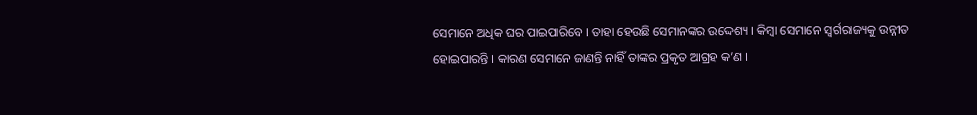ସେମାନେ ଅଧିକ ଘର ପାଇପାରିବେ । ତାହା ହେଉଛି ସେମାନଙ୍କର ଉଦ୍ଦେଶ୍ୟ । କିମ୍ବା ସେମାନେ ସ୍ୱର୍ଗରାଜ୍ୟକୁ ଉନ୍ନୀତ ହୋଇପାରନ୍ତି । କାରଣ ସେମାନେ ଜାଣନ୍ତି ନାହିଁ ତାଙ୍କର ପ୍ରକୃତ ଆଗ୍ରହ କ’ଣ ।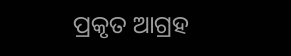ପ୍ରକୃତ ଆଗ୍ରହ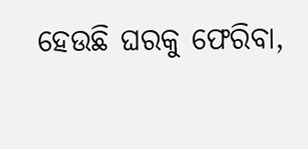ହେଉଛି ଘରକୁ ଫେରିବା,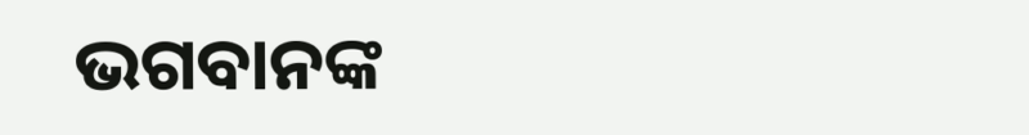ଭଗବାନଙ୍କ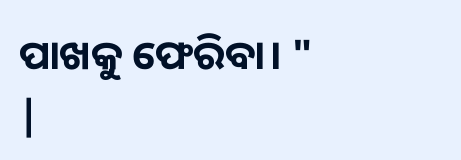ପାଖକୁ ଫେରିବା। "
|